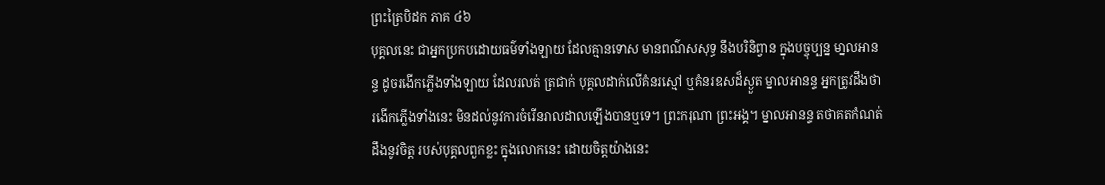ព្រះត្រៃបិដក ភាគ ៤៦
បុគ្គលនេះ ជាអ្នកប្រកបដោយធម៌ទាំងឡាយ ដែលគ្មានទោស មានពណ៌សសុទ្ធ នឹងបរិនិព្វាន ក្នុងបច្ចុប្បន្ន មា្នលអានន្ទ ដូចរងើកភ្លើងទាំងឡាយ ដែលរលត់ ត្រជាក់ បុគ្គលដាក់លើគំនរស្មៅ ឬគំនរឧសដ៏ស្ងួត ម្នាលអានន្ទ អ្នកត្រូវដឹងថា រងើកភ្លើងទាំងនេះ មិនដល់នូវការចំរើនរាលដាលឡើងបានឬទេ។ ព្រះករុណា ព្រះអង្គ។ ម្នាលអានន្ទ តថាគតកំណត់ដឹងនូវចិត្ត របស់បុគ្គលពួកខ្លះ ក្នុងលោកនេះ ដោយចិត្តយ៉ាងនេះ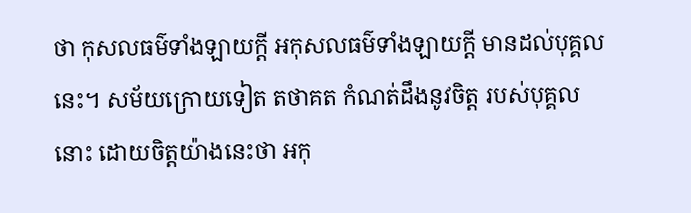ថា កុសលធម៌ទាំងឡាយក្តី អកុសលធម៌ទាំងឡាយក្តី មានដល់បុគ្គលនេះ។ សម័យក្រោយទៀត តថាគត កំណត់ដឹងនូវចិត្ត របស់បុគ្គលនោះ ដោយចិត្តយ៉ាងនេះថា អកុ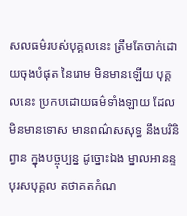សលធម៌របស់បុគ្គលនេះ ត្រឹមតែចាក់ដោយចុងបំផុត នៃរោម មិនមានឡើយ បុគ្គលនេះ ប្រកបដោយធម៌ទាំងឡាយ ដែលមិនមានទោស មានពណ៌សសុទ្ធ នឹងបរិនិព្វាន ក្នុងបច្ចុប្បន្ន ដូច្នោះឯង ម្នាលអានន្ទ បុរសបុគ្គល តថាគតកំណ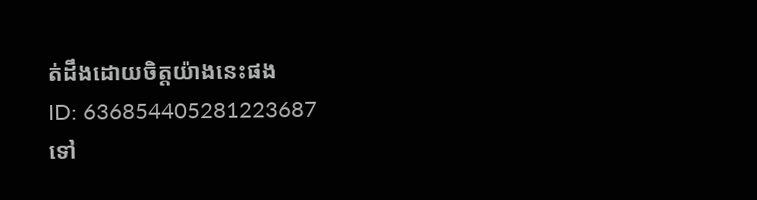ត់ដឹងដោយចិត្តយ៉ាងនេះផង
ID: 636854405281223687
ទៅ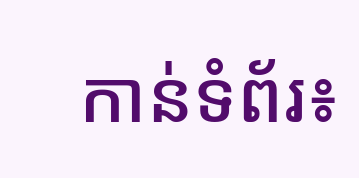កាន់ទំព័រ៖